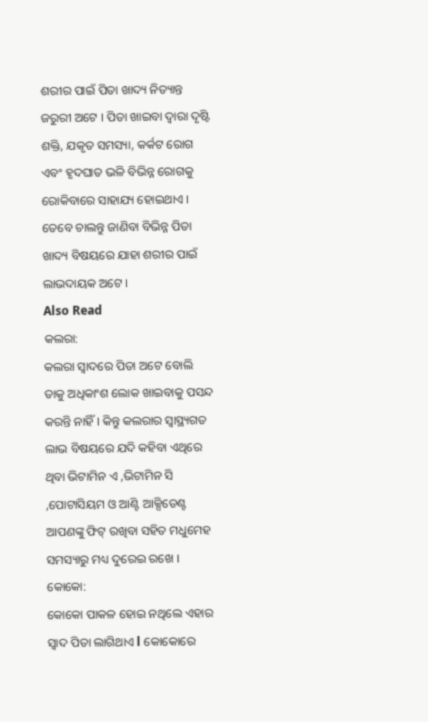ଶରୀର ପାଇଁ ପିତା ଖାଦ୍ୟ ନିତ୍ୟାନ୍ତ ଜରୁରୀ ଅଟେ । ପିତା ଖାଇବା ଦ୍ୱାରା ଦୃଷ୍ଟି ଶକ୍ତି, ଯକୃତ ସମସ୍ୟା, କର୍କଟ ରୋଗ ଏବଂ ହୃଦଘାତ ଭଳି ବିଭିନ୍ନ ରୋଗକୁ ରୋକିବାରେ ସାହାଯ୍ୟ ହୋଇଥାଏ । ତେବେ ଚାଲନ୍ତୁ ଜାଣିବା ବିଭିନ୍ନ ପିତା ଖାଦ୍ୟ ବିଷୟରେ ଯାହା ଶରୀର ପାଇଁ ଲାଭଦାୟକ ଅଟେ ।
Also Read
କଲରା:
କଲରା ସ୍ଵାଦରେ ପିତା ଅଟେ ବୋଲି ତାକୁ ଅଧିକାଂଶ ଲୋକ ଖାଇବାକୁ ପସନ୍ଦ କରନ୍ତି ନାହିଁ । କିନ୍ତୁ କଲରାର ସ୍ୱାସ୍ଥ୍ୟଗତ ଲାଭ ବିଷୟରେ ଯଦି କହିବା ଏଥିରେ ଥିବା ଭିଟାମିନ ଏ ,ଭିଟାମିନ ସି ,ପୋଟାସିୟମ ଓ ଆଣ୍ଟି ଆକ୍ସିଡେଣ୍ଟ ଆପଣଙ୍କୁ ଫିଟ୍ ରଖିବା ସହିତ ମଧୁମେହ ସମସ୍ୟାରୁ ମଧ୍ୟ ଦୁରେଇ ରଖେ ।
କୋକୋ:
କୋକୋ ପାକଳ ହୋଇ ନଥିଲେ ଏହାର ସ୍ୱାଦ ପିତା ଲାଗିଥାଏ l କୋକୋରେ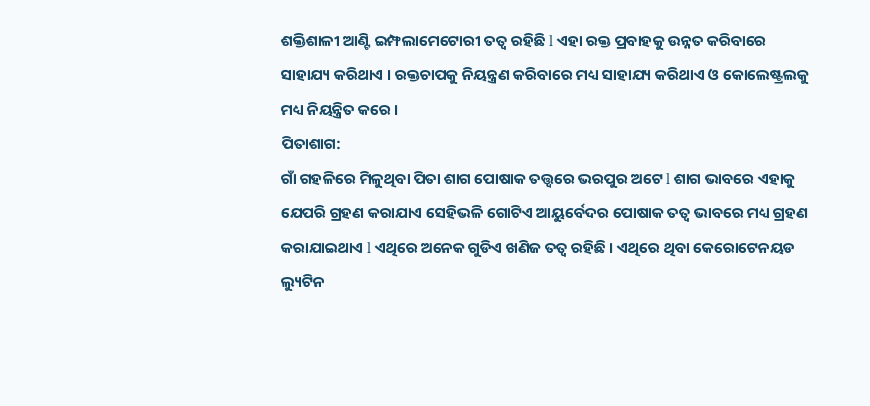ଶକ୍ତିଶାଳୀ ଆଣ୍ଟି ଇମ୍ଫଲାମେଟୋରୀ ତତ୍ୱ ରହିଛି l ଏହା ରକ୍ତ ପ୍ରବାହକୁ ଉନ୍ନତ କରିବାରେ ସାହାଯ୍ୟ କରିଥାଏ । ରକ୍ତଚାପକୁ ନିୟନ୍ତ୍ରଣ କରିବାରେ ମଧ୍ୟ ସାହାଯ୍ୟ କରିଥାଏ ଓ କୋଲେଷ୍ଟ୍ରଲକୁ ମଧ୍ୟ ନିୟନ୍ତ୍ରିତ କରେ ।
ପିତାଶାଗ:
ଗାଁ ଗହଳିରେ ମିଳୁଥିବା ପିତା ଶାଗ ପୋଷାକ ତତ୍ତ୍ୱରେ ଭରପୁର ଅଟେ l ଶାଗ ଭାବରେ ଏହାକୁ ଯେପରି ଗ୍ରହଣ କରାଯାଏ ସେହିଭଳି ଗୋଟିଏ ଆୟୁର୍ବେଦର ପୋଷାକ ତତ୍ୱ ଭାବରେ ମଧ୍ୟ ଗ୍ରହଣ କରାଯାଇଥାଏ l ଏଥିରେ ଅନେକ ଗୁଡିଏ ଖଣିଜ ତତ୍ୱ ରହିଛି । ଏଥିରେ ଥିବା କେରୋଟେନୟଡ ଲ୍ୟୁଟିନ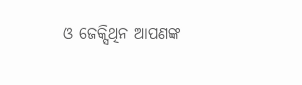ଓ ଜେକ୍ସିଥିନ ଆପଣଙ୍କ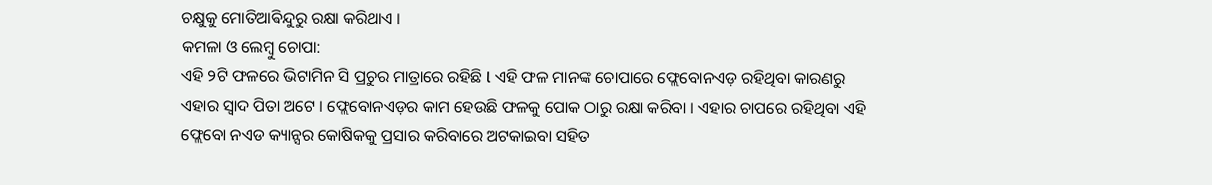ଚକ୍ଷୁକୁ ମୋତିଆଵିନ୍ଦୁରୁ ରକ୍ଷା କରିଥାଏ ।
କମଳା ଓ ଲେମ୍ବୁ ଚୋପା:
ଏହି ୨ଟି ଫଳରେ ଭିଟାମିନ ସି ପ୍ରଚୁର ମାତ୍ରାରେ ରହିଛି l ଏହି ଫଳ ମାନଙ୍କ ଚୋପାରେ ଫ୍ଲେବୋନଏଡ଼ ରହିଥିବା କାରଣରୁ ଏହାର ସ୍ୱାଦ ପିତା ଅଟେ । ଫ୍ଲେବୋନଏଡ଼ର କାମ ହେଉଛି ଫଳକୁ ପୋକ ଠାରୁ ରକ୍ଷା କରିବା । ଏହାର ଚାପରେ ରହିଥିବା ଏହି ଫ୍ଲେବୋ ନଏଡ କ୍ୟାନ୍ସର କୋଷିକକୁ ପ୍ରସାର କରିବାରେ ଅଟକାଇବା ସହିତ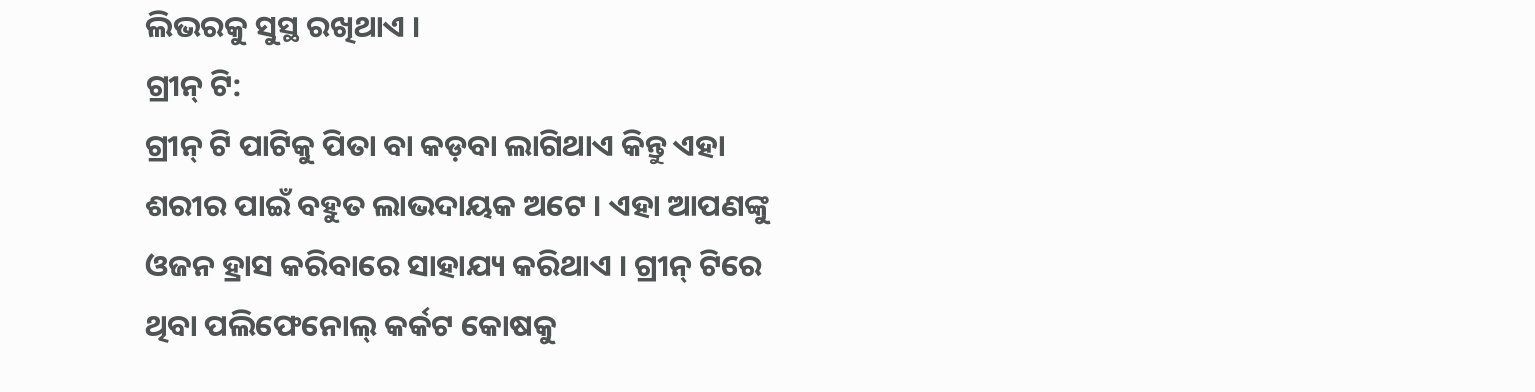ଲିଭରକୁ ସୁସ୍ଥ ରଖିଥାଏ ।
ଗ୍ରୀନ୍ ଟି:
ଗ୍ରୀନ୍ ଟି ପାଟିକୁ ପିତା ବା କଡ଼ବା ଲାଗିଥାଏ କିନ୍ତୁ ଏହା ଶରୀର ପାଇଁ ବହୁତ ଲାଭଦାୟକ ଅଟେ । ଏହା ଆପଣଙ୍କୁ ଓଜନ ହ୍ରାସ କରିବାରେ ସାହାଯ୍ୟ କରିଥାଏ । ଗ୍ରୀନ୍ ଟିରେ ଥିବା ପଲିଫେନୋଲ୍ କର୍କଟ କୋଷକୁ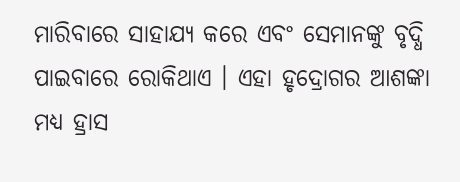ମାରିବାରେ ସାହାଯ୍ୟ କରେ ଏବଂ ସେମାନଙ୍କୁ ବୃଦ୍ଧି ପାଇବାରେ ରୋକିଥାଏ । ଏହା ହୃଦ୍ରୋଗର ଆଶଙ୍କା ମଧ୍ୟ ହ୍ରାସ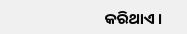କରିଥାଏ ।